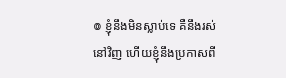៙ ខ្ញុំនឹងមិនស្លាប់ទេ គឺនឹងរស់នៅវិញ ហើយខ្ញុំនឹងប្រកាសពី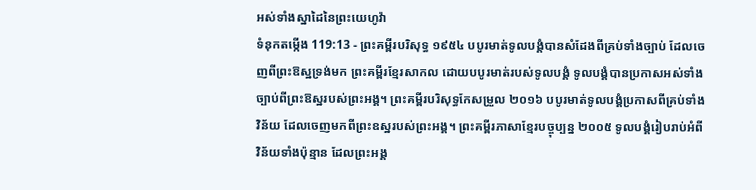អស់ទាំងស្នាដៃនៃព្រះយេហូវ៉ា
ទំនុកតម្កើង 119:13 - ព្រះគម្ពីរបរិសុទ្ធ ១៩៥៤ បបូរមាត់ទូលបង្គំបានសំដែងពីគ្រប់ទាំងច្បាប់ ដែលចេញពីព្រះឱស្ឋទ្រង់មក ព្រះគម្ពីរខ្មែរសាកល ដោយបបូរមាត់របស់ទូលបង្គំ ទូលបង្គំបានប្រកាសអស់ទាំងច្បាប់ពីព្រះឱស្ឋរបស់ព្រះអង្គ។ ព្រះគម្ពីរបរិសុទ្ធកែសម្រួល ២០១៦ បបូរមាត់ទូលបង្គំប្រកាសពីគ្រប់ទាំងវិន័យ ដែលចេញមកពីព្រះឧស្ឋរបស់ព្រះអង្គ។ ព្រះគម្ពីរភាសាខ្មែរបច្ចុប្បន្ន ២០០៥ ទូលបង្គំរៀបរាប់អំពីវិន័យទាំងប៉ុន្មាន ដែលព្រះអង្គ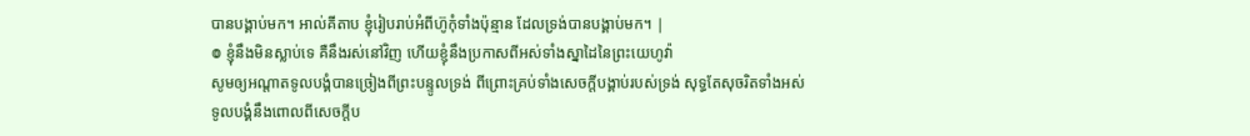បានបង្គាប់មក។ អាល់គីតាប ខ្ញុំរៀបរាប់អំពីហ៊ូកុំទាំងប៉ុន្មាន ដែលទ្រង់បានបង្គាប់មក។ |
៙ ខ្ញុំនឹងមិនស្លាប់ទេ គឺនឹងរស់នៅវិញ ហើយខ្ញុំនឹងប្រកាសពីអស់ទាំងស្នាដៃនៃព្រះយេហូវ៉ា
សូមឲ្យអណ្តាតទូលបង្គំបានច្រៀងពីព្រះបន្ទូលទ្រង់ ពីព្រោះគ្រប់ទាំងសេចក្ដីបង្គាប់របស់ទ្រង់ សុទ្ធតែសុចរិតទាំងអស់
ទូលបង្គំនឹងពោលពីសេចក្ដីប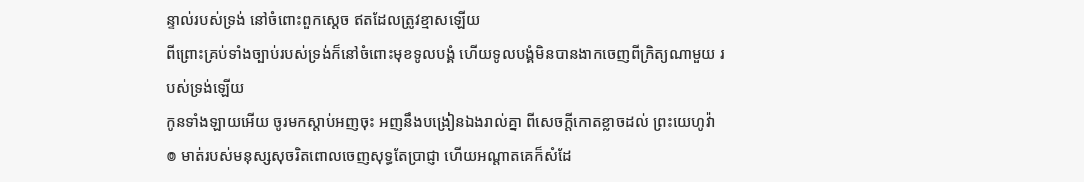ន្ទាល់របស់ទ្រង់ នៅចំពោះពួកស្តេច ឥតដែលត្រូវខ្មាសឡើយ
ពីព្រោះគ្រប់ទាំងច្បាប់របស់ទ្រង់ក៏នៅចំពោះមុខទូលបង្គំ ហើយទូលបង្គំមិនបានងាកចេញពីក្រិត្យណាមួយ របស់ទ្រង់ឡើយ
កូនទាំងឡាយអើយ ចូរមកស្តាប់អញចុះ អញនឹងបង្រៀនឯងរាល់គ្នា ពីសេចក្ដីកោតខ្លាចដល់ ព្រះយេហូវ៉ា
៙ មាត់របស់មនុស្សសុចរិតពោលចេញសុទ្ធតែប្រាជ្ញា ហើយអណ្តាតគេក៏សំដែ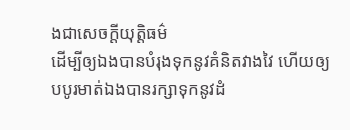ងជាសេចក្ដីយុត្តិធម៌
ដើម្បីឲ្យឯងបានបំរុងទុកនូវគំនិតវាងវៃ ហើយឲ្យបបូរមាត់ឯងបានរក្សាទុកនូវដំ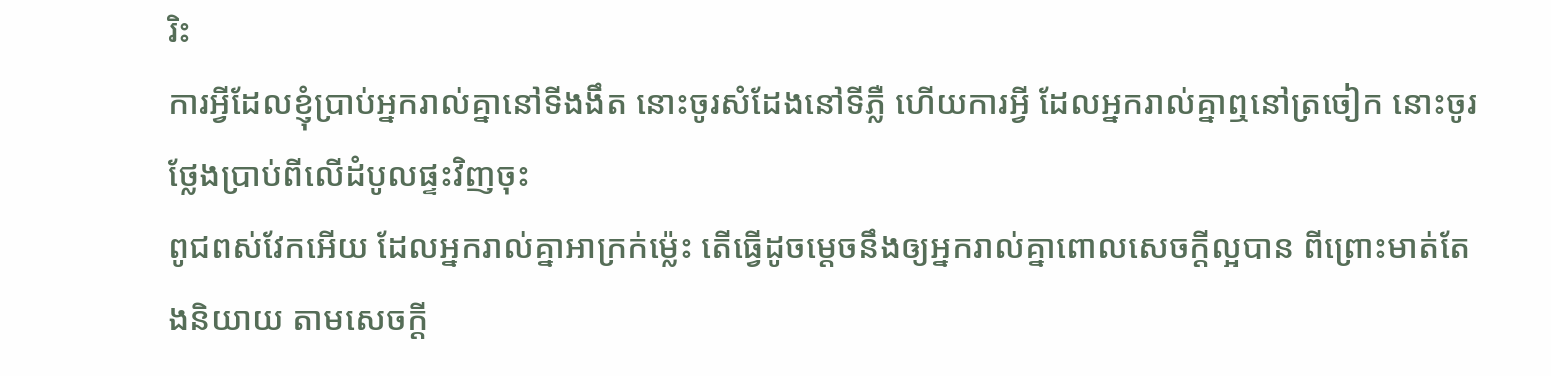រិះ
ការអ្វីដែលខ្ញុំប្រាប់អ្នករាល់គ្នានៅទីងងឹត នោះចូរសំដែងនៅទីភ្លឺ ហើយការអ្វី ដែលអ្នករាល់គ្នាឮនៅត្រចៀក នោះចូរថ្លែងប្រាប់ពីលើដំបូលផ្ទះវិញចុះ
ពូជពស់វែកអើយ ដែលអ្នករាល់គ្នាអាក្រក់ម៉្លេះ តើធ្វើដូចម្តេចនឹងឲ្យអ្នករាល់គ្នាពោលសេចក្ដីល្អបាន ពីព្រោះមាត់តែងនិយាយ តាមសេចក្ដី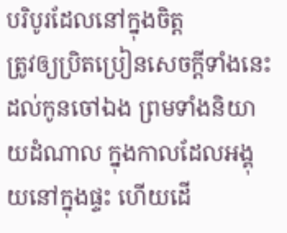បរិបូរដែលនៅក្នុងចិត្ត
ត្រូវឲ្យប្រិតប្រៀនសេចក្ដីទាំងនេះដល់កូនចៅឯង ព្រមទាំងនិយាយដំណាល ក្នុងកាលដែលអង្គុយនៅក្នុងផ្ទះ ហើយដើ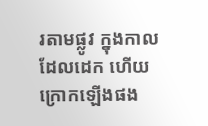រតាមផ្លូវ ក្នុងកាលដែលដេក ហើយក្រោកឡើងផង